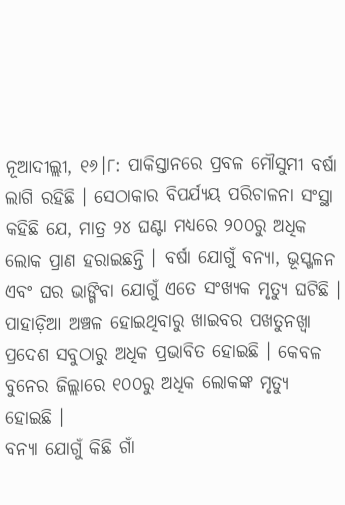ନୂଆଦୀଲ୍ଲୀ, ୧୬।୮: ପାକିସ୍ତାନରେ ପ୍ରବଳ ମୌସୁମୀ ବର୍ଷା ଲାଗି ରହିଛି । ସେଠାକାର ବିପର୍ଯ୍ୟୟ ପରିଚାଳନା ସଂସ୍ଥା କହିଛି ଯେ, ମାତ୍ର ୨୪ ଘଣ୍ଟା ମଧ୍ୟରେ ୨୦୦ରୁ ଅଧିକ ଲୋକ ପ୍ରାଣ ହରାଇଛନ୍ତି । ବର୍ଷା ଯୋଗୁଁ ବନ୍ୟା, ଭୂସ୍ଖଳନ ଏବଂ ଘର ଭାଙ୍ଗିବା ଯୋଗୁଁ ଏତେ ସଂଖ୍ୟକ ମୃତ୍ୟୁ ଘଟିଛି । ପାହାଡ଼ିଆ ଅଞ୍ଚଳ ହୋଇଥିବାରୁ ଖାଇବର ପଖତୁନଖ୍ୱା ପ୍ରଦେଶ ସବୁଠାରୁ ଅଧିକ ପ୍ରଭାବିତ ହୋଇଛି । କେବଳ ବୁନେର ଜିଲ୍ଲାରେ ୧୦୦ରୁ ଅଧିକ ଲୋକଙ୍କ ମୃତ୍ୟୁ ହୋଇଛି ।
ବନ୍ୟା ଯୋଗୁଁ କିଛି ଗାଁ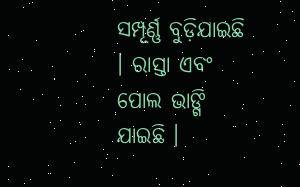ସମ୍ପୂର୍ଣ୍ଣ ବୁଡ଼ିଯାଇଛି । ରାସ୍ତା ଏବଂ ପୋଲ ଭାଙ୍ଗି ଯାଇଛି ।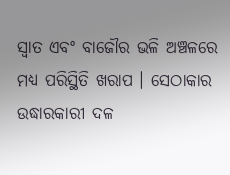ସ୍ୱାତ ଏବଂ ବାଜୌର ଭଳି ଅଞ୍ଚଳରେ ମଧ୍ୟ ପରିସ୍ଥିତି ଖରାପ । ସେଠାକାର ଉଦ୍ଧାରକାରୀ ଦଳ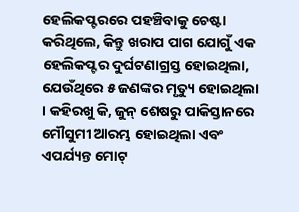ହେଲିକପ୍ଟରରେ ପହଞ୍ଚିବାକୁ ଚେଷ୍ଟା କରିଥିଲେ, କିନ୍ତୁ ଖରାପ ପାଗ ଯୋଗୁଁ ଏକ ହେଲିକପ୍ଟର ଦୁର୍ଘଟଣାଗ୍ରସ୍ତ ହୋଇଥିଲା, ଯେଉଁଥିରେ ୫ ଜଣଙ୍କର ମୃତ୍ୟୁ ହୋଇଥିଲା । କହିରଖୁ କି, ଜୁନ୍ ଶେଷରୁ ପାକିସ୍ତାନରେ ମୌସୁମୀ ଆରମ୍ଭ ହୋଇଥିଲା ଏବଂ ଏପର୍ଯ୍ୟନ୍ତ ମୋଟ୍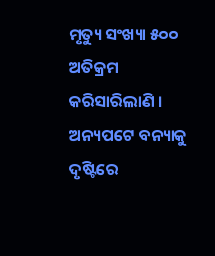ମୃତ୍ୟୁ ସଂଖ୍ୟା ୫୦୦ ଅତିକ୍ରମ କରିସାରିଲାଣି ।
ଅନ୍ୟପଟେ ବନ୍ୟାକୁ ଦୃଷ୍ଟିରେ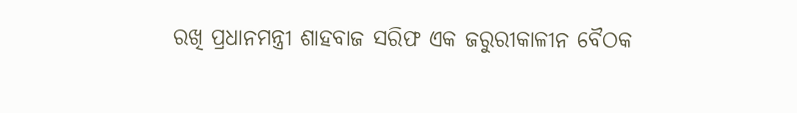ରଖି ପ୍ରଧାନମନ୍ତ୍ରୀ ଶାହବାଜ ସରିଫ ଏକ ଜରୁରୀକାଳୀନ ବୈଠକ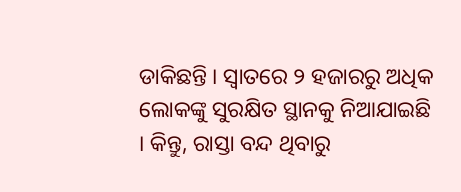ଡାକିଛନ୍ତି । ସ୍ୱାତରେ ୨ ହଜାରରୁ ଅଧିକ ଲୋକଙ୍କୁ ସୁରକ୍ଷିତ ସ୍ଥାନକୁ ନିଆଯାଇଛି । କିନ୍ତୁ, ରାସ୍ତା ବନ୍ଦ ଥିବାରୁ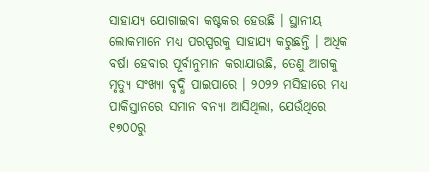ସାହାଯ୍ୟ ଯୋଗାଇବା କଷ୍ଟକର ହେଉଛି । ସ୍ଥାନୀୟ ଲୋକମାନେ ମଧ୍ୟ ପରସ୍ପରକୁ ସାହାଯ୍ୟ କରୁଛନ୍ତି । ଅଧିକ ବର୍ଷା ହେବାର ପୂର୍ବାନୁମାନ କରାଯାଉଛି, ତେଣୁ ଆଗକୁ ମୃତ୍ୟୁ ସଂଖ୍ୟା ବୃଦ୍ଧି ପାଇପାରେ । ୨୦୨୨ ମସିହାରେ ମଧ୍ୟ ପାକିସ୍ତାନରେ ସମାନ ବନ୍ୟା ଆସିଥିଲା, ଯେଉଁଥିରେ ୧୭୦୦ରୁ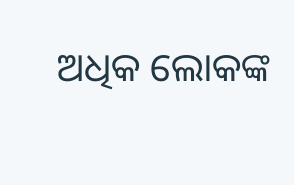ଅଧିକ ଲୋକଙ୍କ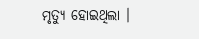ମୃତ୍ୟୁ ହୋଇଥିଲା ।